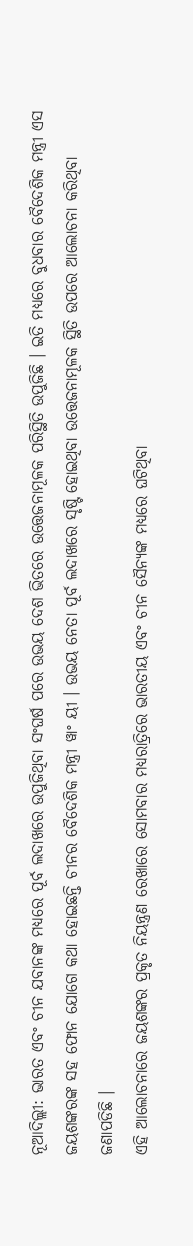ନୂଆଦିଲ୍ଲୀ: ଭାରତ ଏବଂ ଚୀନ ଯବାନଙ୍କ ମଧ୍ୟରେ ପୂର୍ବ ଲଦାଖରେ ଉପୁଜିଥିବା ସଂଘର୍ଷ ପରେ ଉଭୟ ଦେଶ ଭିତରେ ଉତ୍ତେଜନାମୂଳକ ପରିସ୍ଥିତି ଉପୁଜିଛି । ଇତି ମଧ୍ୟରେ ବୁଧବାର ବୈଦେଶିକ ମନ୍ତ୍ରୀ ଏସ ଜୟଶଙ୍କରଙ୍କ ସହ ଫୋନ ଯୋଗେ କଥା ହୋଇଛନ୍ତି ଚୀନର ବୈଦେଶିକ ମନ୍ତ୍ରୀ ୱାଂ ୟୀ । ଉଭୟ ନେତା ପୂର୍ବ ଲଦାଖରେ ସୃଷ୍ଟି ହୋଇଥିବା ଉତ୍ତେଜନାମୂଳକ ସ୍ଥିତି ଉପରେ ଆଲୋଚନା କରିଥିବା ଜଣାପଡିଛି ।
ଏହି ଆଲୋଚନାରେ ଜୟଶଙ୍କର ପ୍ରକୃତ ନିୟନ୍ତ୍ରଣ ରେଖାରେ ସୋମବାର ମଧ୍ୟରାତ୍ରିରେ ଭାରତୀୟ ଏବଂ ଚୀନ ସୈନ୍ୟଙ୍କ ମଧ୍ୟରେ ଘଟିଥିବା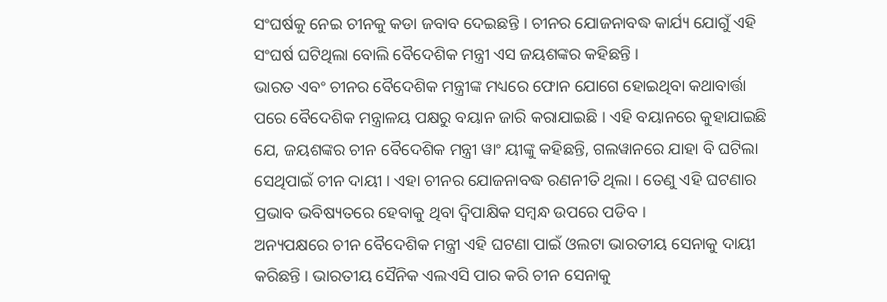ସଂଘର୍ଷକୁ ନେଇ ଚୀନକୁ କଡା ଜବାବ ଦେଇଛନ୍ତି । ଚୀନର ଯୋଜନାବଦ୍ଧ କାର୍ଯ୍ୟ ଯୋଗୁଁ ଏହି ସଂଘର୍ଷ ଘଟିଥିଲା ବୋଲି ବୈଦେଶିକ ମନ୍ତ୍ରୀ ଏସ ଜୟଶଙ୍କର କହିଛନ୍ତି ।
ଭାରତ ଏବଂ ଚୀନର ବୈଦେଶିକ ମନ୍ତ୍ରୀଙ୍କ ମଧ୍ୟରେ ଫୋନ ଯୋଗେ ହୋଇଥିବା କଥାବାର୍ତ୍ତା ପରେ ବୈଦେଶିକ ମନ୍ତ୍ରାଳୟ ପକ୍ଷରୁ ବୟାନ ଜାରି କରାଯାଇଛି । ଏହି ବୟାନରେ କୁହାଯାଇଛି ଯେ, ଜୟଶଙ୍କର ଚୀନ ବୈଦେଶିକ ମନ୍ତ୍ରୀ ୱାଂ ୟୀଙ୍କୁ କହିଛନ୍ତି, ଗଲୱାନରେ ଯାହା ବି ଘଟିଲା ସେଥିପାଇଁ ଚୀନ ଦାୟୀ । ଏହା ଚୀନର ଯୋଜନାବଦ୍ଧ ରଣନୀତି ଥିଲା । ତେଣୁ ଏହି ଘଟଣାର ପ୍ରଭାବ ଭବିଷ୍ୟତରେ ହେବାକୁ ଥିବା ଦ୍ବିପାକ୍ଷିକ ସମ୍ବନ୍ଧ ଉପରେ ପଡିବ ।
ଅନ୍ୟପକ୍ଷରେ ଚୀନ ବୈଦେଶିକ ମନ୍ତ୍ରୀ ଏହି ଘଟଣା ପାଇଁ ଓଲଟା ଭାରତୀୟ ସେନାକୁ ଦାୟୀ କରିଛନ୍ତି । ଭାରତୀୟ ସୈନିକ ଏଲଏସି ପାର କରି ଚୀନ ସେନାକୁ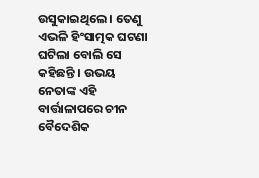ଉସୁକାଇଥିଲେ । ତେଣୁ ଏଭଳି ହିଂସାତ୍ମକ ଘଟଣା ଘଟିଲା ବୋଲି ସେ କହିଛନ୍ତି । ଉଭୟ ନେତାଙ୍କ ଏହି ବାର୍ତ୍ତାଳାପରେ ଚୀନ ବୈଦେଶିକ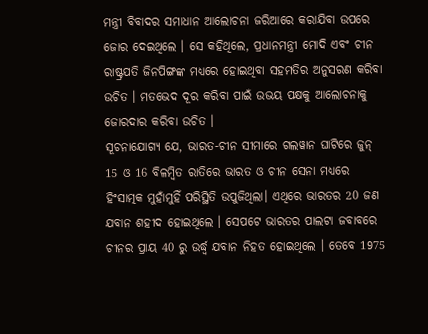ମନ୍ତ୍ରୀ ବିବାଦର ସମାଧାନ ଆଲୋଚନା ଜରିଆରେ କରାଯିବା ଉପରେ ଜୋର ଦେଇଥିଲେ । ସେ କହିଥିଲେ, ପ୍ରଧାନମନ୍ତ୍ରୀ ମୋଦି ଏବଂ ଚୀନ ରାଷ୍ଟ୍ରପତି ଜିନପିଙ୍ଗଙ୍କ ମଧ୍ୟରେ ହୋଇଥିବା ସହମତିର ଅନୁସରଣ କରିବା ଉଚିତ । ମତଭେଦ ଦୂର କରିବା ପାଇଁ ଉଭୟ ପକ୍ଷକୁ ଆଲୋଚନାକୁ ଜୋରଦାର କରିବା ଉଚିତ ।
ସୂଚନାଯୋଗ୍ୟ ଯେ, ଭାରତ-ଚୀନ ସୀମାରେ ଗଲୱାନ ଘାଟିରେ ଜୁନ୍ 15 ଓ 16 ବିଳମ୍ବିତ ରାତିରେ ଭାରତ ଓ ଚୀନ ସେନା ମଧ୍ୟରେ ହିଂସାତ୍ମକ ମୁହାଁମୁହିଁ ପରିସ୍ଥିତି ଉପୁଜିଥିଲା। ଏଥିରେ ଭାରତର 20 ଜଣ ଯବାନ ଶହୀଦ ହୋଇଥିଲେ । ସେପଟେ ଭାରତର ପାଲଟା ଜବାବରେ ଚୀନର ପ୍ରାୟ 40 ରୁ ଉର୍ଦ୍ଧ୍ବ ଯବାନ ନିହତ ହୋଇଥିଲେ । ତେବେ 1975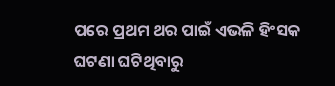ପରେ ପ୍ରଥମ ଥର ପାଇଁ ଏଭଳି ହିଂସକ ଘଟଣା ଘଟିଥିବାରୁ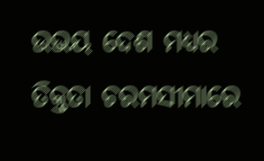ଉଭୟ ଦେଶ ମଧ୍ୟର ତିକ୍ତତା ଚରମସୀମାରେ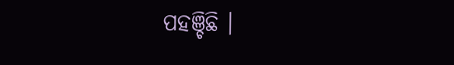ପହଞ୍ଚିଛି ।